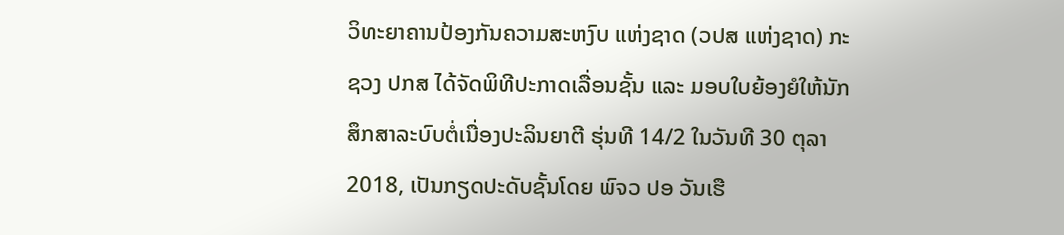ວິທະຍາຄານປ້ອງກັນຄວາມສະຫງົບ ແຫ່ງຊາດ (ວປສ ແຫ່ງຊາດ) ກະຊວງ ປກສ ໄດ້ຈັດພິທີປະກາດເລື່ອນຊັ້ນ ແລະ ມອບໃບຍ້ອງຍໍໃຫ້ນັກສຶກສາລະບົບຕໍ່ເນື່ອງປະລິນຍາຕີ ຮຸ່ນທີ 14/2 ໃນວັນທີ 30 ຕຸລາ 2018, ເປັນກຽດປະດັບຊັ້ນໂດຍ ພົຈວ ປອ ວັນເຮື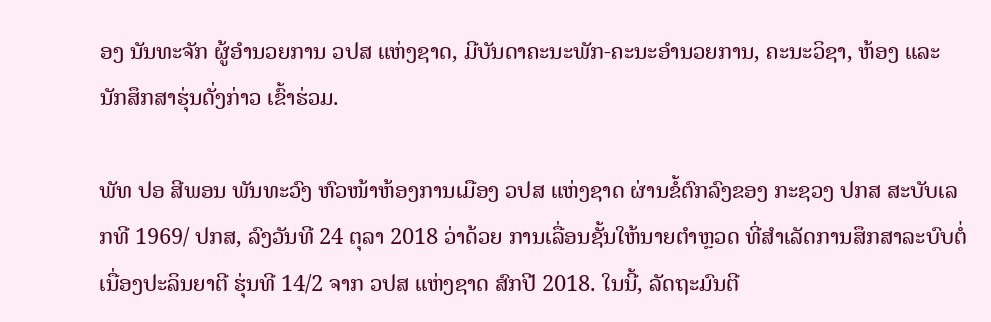ອງ ນັນທະຈັກ ຜູ້ອຳນວຍການ ວປສ ແຫ່ງຊາດ, ມີບັນດາຄະນະພັກ-ຄະນະອຳນວຍການ, ຄະນະວິຊາ, ຫ້ອງ ແລະ ນັກສຶກສາຮຸ່ນດັ່ງກ່າວ ເຂົ້າຮ່ວມ.

ພັທ ປອ ສີພອນ ພັນທະວົງ ຫົວໜ້າຫ້ອງການເມືອງ ວປສ ແຫ່ງຊາດ ຜ່ານຂໍ້ຕົກລົງຂອງ ກະຊວງ ປກສ ສະບັບເລກທີ 1969/ ປກສ, ລົງວັນທີ 24 ຕຸລາ 2018 ວ່າດ້ວຍ ການເລື່ອນຊັ້ນໃຫ້ນາຍຕໍາຫຼວດ ທີ່ສໍາເລັດການສຶກສາລະບົບຕໍ່ເນື່ອງປະລິນຍາຕີ ຮຸ່ນທີ 14/2 ຈາກ ວປສ ແຫ່ງຊາດ ສົກປີ 2018. ໃນນີ້, ລັດຖະມົນຕີ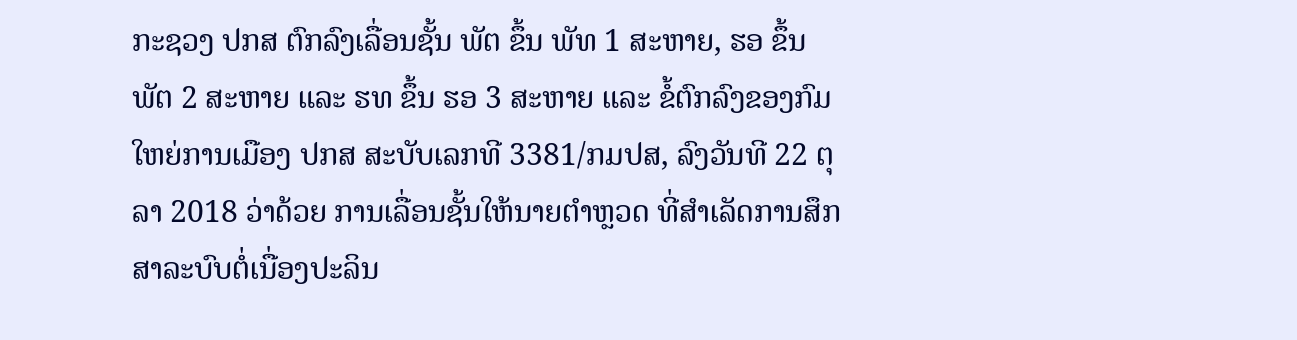ກະຊວງ ປກສ ຕົກລົງເລື່ອນຊັ້ນ ພັຕ ຂຶ້ນ ພັທ 1 ສະຫາຍ, ຮອ ຂຶ້ນ ພັຕ 2 ສະຫາຍ ແລະ ຮທ ຂຶ້ນ ຮອ 3 ສະຫາຍ ແລະ ຂໍ້ຕົກລົງຂອງກົມໃຫຍ່ການເມືອງ ປກສ ສະບັບເລກທີ 3381/ກມປສ, ລົງວັນທີ 22 ຕຸລາ 2018 ວ່າດ້ວຍ ການເລື່ອນຊັ້ນໃຫ້ນາຍຕໍາຫຼວດ ທີ່ສໍາເລັດການສຶກສາລະບົບຕໍ່ເນື່ອງປະລິນ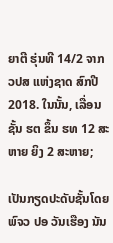ຍາຕີ ຮຸ່ນທີ 14/2 ຈາກ ວປສ ແຫ່ງຊາດ ສົກປີ 2018. ໃນນັ້ນ, ເລື່ອນຊັ້ນ ຮຕ ຂຶ້ນ ຮທ 12 ສະຫາຍ ຍິງ 2 ສະຫາຍ;

ເປັນກຽດປະດັບຊັ້ນໂດຍ ພົຈວ ປອ ວັນເຮືອງ ນັນ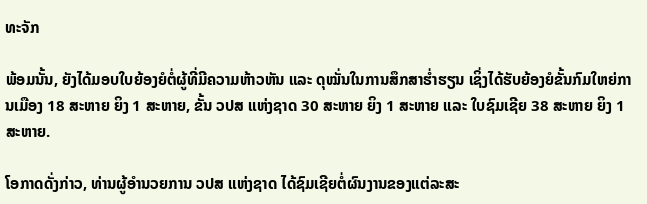ທະຈັກ

ພ້ອມນັ້ນ, ຍັງໄດ້ມອບໃບຍ້ອງຍໍຕໍ່ຜູ້ທີ່ມີຄວາມຫ້າວຫັນ ແລະ ດຸໝັ່ນໃນການສຶກສາຮໍ່າຮຽນ ເຊິ່ງໄດ້ຮັບຍ້ອງຍໍຂັ້ນກົມໃຫຍ່ການເມືອງ 18 ສະຫາຍ ຍິງ 1 ສະຫາຍ, ຂັ້ນ ວປສ ແຫ່ງຊາດ 30 ສະຫາຍ ຍິງ 1 ສະຫາຍ ແລະ ໃບຊົມເຊີຍ 38 ສະຫາຍ ຍິງ 1 ສະຫາຍ.

ໂອກາດດັ່ງກ່າວ, ທ່ານຜູ້ອຳນວຍການ ວປສ ແຫ່ງຊາດ ໄດ້ຊົມເຊີຍຕໍ່ຜົນງານຂອງແຕ່ລະສະ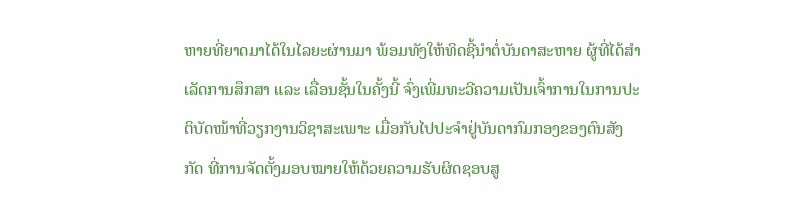ຫາຍທີ່ຍາດມາໄດ້ໃນໄລຍະຜ່ານມາ ພ້ອມທັງໃຫ້ທິດຊີ້ນຳຕໍ່ບັນດາສະຫາຍ ຜູ້ທີ່ໄດ້ສຳເລັດການສຶກສາ ແລະ ເລື່ອນຊັ້ນໃນຄັ້ງນີ້ ຈົ່ງເພີ່ມທະວີຄວາມເປັນເຈົ້າການໃນການປະຕິບັດໜ້າທີ່ວຽກງານວິຊາສະເພາະ ເມື່ອກັບໄປປະຈຳຢູ່ບັນດາກົມກອງຂອງຕົນສັງກັດ ທີ່ການຈັດຕັ້ງມອບໝາຍໃຫ້ດ້ວຍຄວາມຮັບຜິດຊອບສູ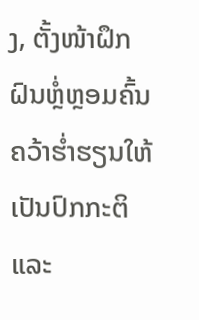ງ, ຕັ້ງໜ້າຝຶກຝົນຫຼ່ໍຫຼອມຄົ້ນຄວ້າຮໍ່າຮຽນໃຫ້ເປັນປົກກະຕິ ແລະ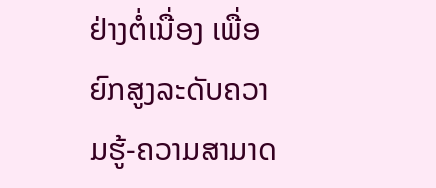ຢ່າງຕໍ່ເນື່ອງ ເພື່ອຍົກສູງລະດັບຄວາມຮູ້-ຄວາມສາມາດ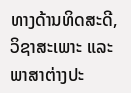ທາງດ້ານທິດສະດີ, ວິຊາສະເພາະ ແລະ ພາສາຕ່າງປະ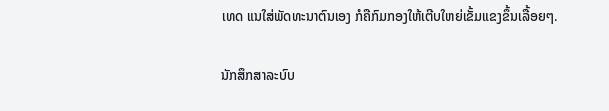ເທດ ແນໃສ່ພັດທະນາຕົນເອງ ກໍຄືກົມກອງໃຫ້ເຕີບໃຫຍ່ເຂັ້ມແຂງຂຶ້ນເລື້ອຍໆ.

ນັກສຶກສາລະບົບ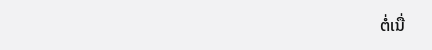ຕໍ່ເນື່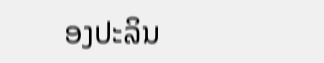ອງປະລິນ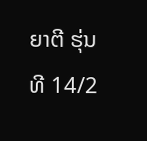ຍາຕີ ຮຸ່ນທີ 14/2